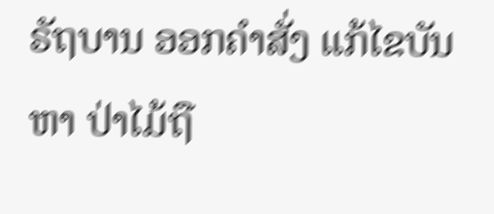ຣັຖບານ ອອກຄຳສັ່ງ ແກ້ໄຂບັນຫາ ປ່າໄມ້ຖື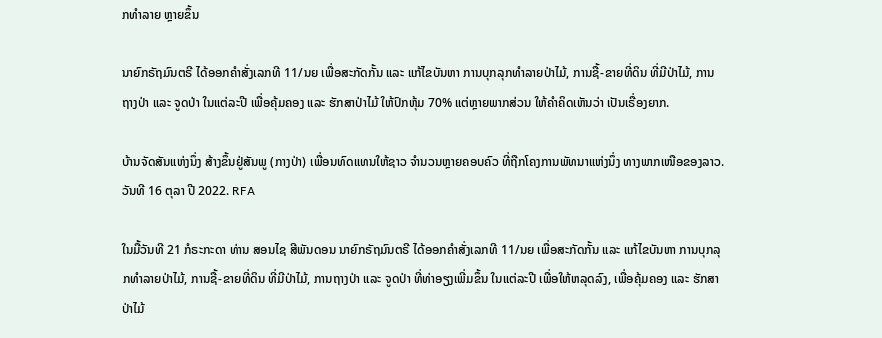ກທຳລາຍ ຫຼາຍຂຶ້ນ

ນາຍົກຣັຖມົນຕຣີ ໄດ້ອອກຄໍາສັ່ງເລກທີ 11/ນຍ ເພື່ອສະກັດກັ້ນ ແລະ ແກ້ໄຂບັນຫາ ການບຸກລຸກທໍາລາຍປ່າໄມ້, ການຊື້-ຂາຍທີ່ດິນ ທີ່ມີປ່າໄມ້, ການຖາງປ່າ ແລະ ຈູດປ່າ ໃນແຕ່ລະປີ ເພື່ອຄຸ້ມຄອງ ແລະ ຮັກສາປ່າໄມ້ ໃຫ້ປົກຫຸ້ມ 70% ແຕ່ຫຼາຍພາກສ່ວນ ໃຫ້ຄຳຄິດເຫັນວ່າ ເປັນເຣື່ອງຍາກ.

ບ້ານຈັດສັນແຫ່ງນຶ່ງ ສ້າງຂຶ້ນຢູ່ສັນພູ (ກາງປ່າ) ເພື່ອນທົດແທນໃຫ້ຊາວ ຈຳນວນຫຼາຍຄອບຄົວ ທີ່ຖືກໂຄງການພັທນາແຫ່ງນຶ່ງ ທາງພາກເໜືອຂອງລາວ. ວັນທີ 16 ຕຸລາ ປີ 2022. RFA

ໃນມື້ວັນທີ 21 ກໍຣະກະດາ ທ່ານ ສອນໄຊ ສີພັນດອນ ນາຍົກຣັຖມົນຕຣີ ໄດ້ອອກຄໍາສັ່ງເລກທີ 11/ນຍ ເພື່ອສະກັດກັ້ນ ແລະ ແກ້ໄຂບັນຫາ ການບຸກລຸກທໍາລາຍປ່າໄມ້, ການຊື້-ຂາຍທີ່ດິນ ທີ່ມີປ່າໄມ້, ການຖາງປ່າ ແລະ ຈູດປ່າ ທີ່ທ່າອຽງເພີ່ມຂຶ້ນ ໃນແຕ່ລະປີ ເພື່ອໃຫ້ຫລຸດລົງ, ເພື່ອຄຸ້ມຄອງ ແລະ ຮັກສາປ່າໄມ້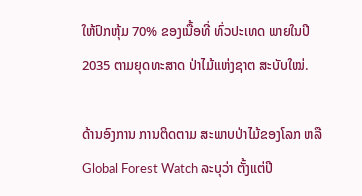ໃຫ້ປົກຫຸ້ມ 70% ຂອງເນື້ອທີ່ ທົ່ວປະເທດ ພາຍໃນປີ 2035 ຕາມຍຸດທະສາດ ປ່າໄມ້ແຫ່ງຊາຕ ສະບັບໃໝ່.

ດ້ານອົງການ ການຕິດຕາມ ສະພາບປ່າໄມ້ຂອງໂລກ ຫລື Global Forest Watch ລະບຸວ່າ ຕັ້ງແຕ່ປີ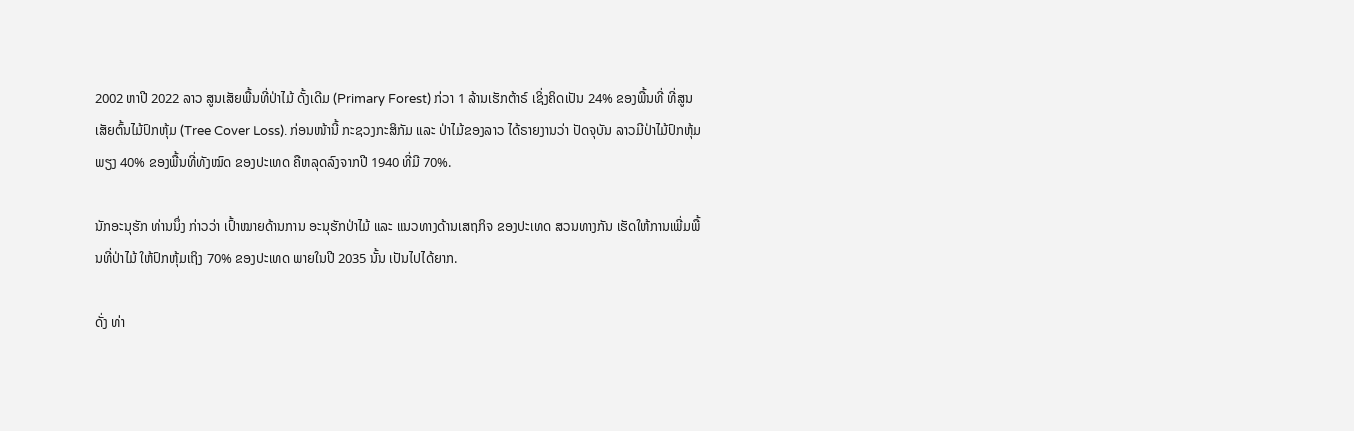2002 ຫາປີ 2022 ລາວ ສູນເສັຍພື້ນທີ່ປ່າໄມ້ ດັ້ງເດີມ (Primary Forest) ກ່ວາ 1 ລ້ານເຮັກຕ້າຣ໌ ເຊິ່ງຄິດເປັນ 24% ຂອງພື້ນທີ່ ທີ່ສູນເສັຍຕົ້ນໄມ້ປົກຫຸ້ມ (Tree Cover Loss). ກ່ອນໜ້ານີ້ ກະຊວງກະສິກັມ ແລະ ປ່າໄມ້ຂອງລາວ ໄດ້ຣາຍງານວ່າ ປັດຈຸບັນ ລາວມີປ່າໄມ້ປົກຫຸ້ມພຽງ 40% ຂອງພື້ນທີ່ທັງໝົດ ຂອງປະເທດ ຄືຫລຸດລົງຈາກປີ 1940 ທີ່ມີ 70%.

ນັກອະນຸຮັກ ທ່ານນຶ່ງ ກ່າວວ່າ ເປົ້າໝາຍດ້ານການ ອະນຸຮັກປ່າໄມ້ ແລະ ແນວທາງດ້ານເສຖກິຈ ຂອງປະເທດ ສວນທາງກັນ ເຮັດໃຫ້ການເພີ່ມພື້ນທີ່ປ່າໄມ້ ໃຫ້ປົກຫຸ້ມເຖິງ 70% ຂອງປະເທດ ພາຍໃນປີ 2035 ນັ້ນ ເປັນໄປໄດ້ຍາກ.

ດັ່ງ ທ່າ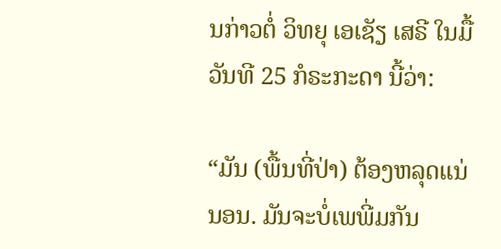ນກ່າວຕໍ່ ວິທຍຸ ເອເຊັຽ ເສຣີ ໃນມື້ວັນທີ 25 ກໍຣະກະດາ ນີ້ວ່າ:

“ມັນ (ພື້ນທີ່ປ່າ) ຕ້ອງຫລຸດແນ່ນອນ. ມັນຈະບໍ່ເພພີ່ມກັນ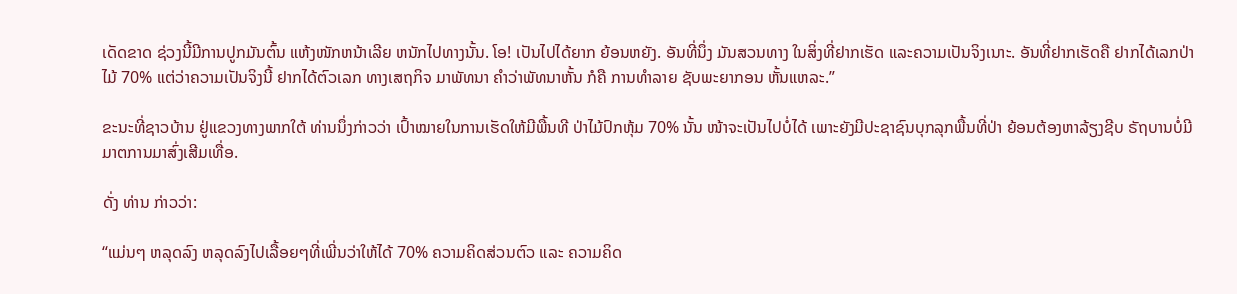ເດັດຂາດ ຊ່ວງນີ້ມີການປູກມັນຕົ້ນ ແຫ້ງໜັກຫນ້າເລີຍ ຫນັກໄປທາງນັ້ນ. ໂອ! ເປັນໄປໄດ້ຍາກ ຍ້ອນຫຍັງ. ອັນທີ່ນຶ່ງ ມັນສວນທາງ ໃນສິ່ງທີ່ຢາກເຮັດ ແລະຄວາມເປັນຈິງເນາະ. ອັນທີ່ຢາກເຮັດຄື ຢາກໄດ້ເລກປ່າໄມ້ 70% ແຕ່ວ່າຄວາມເປັນຈິງນີ້ ຢາກໄດ້ຕົວເລກ ທາງເສຖກິຈ ມາພັທນາ ຄໍາວ່າພັທນາຫັ້ນ ກໍຄື ການທໍາລາຍ ຊັບພະຍາກອນ ຫັ້ນແຫລະ.”

ຂະນະທີ່ຊາວບ້ານ ຢູ່ແຂວງທາງພາກໃຕ້ ທ່ານນຶ່ງກ່າວວ່າ ເປົ້າໝາຍໃນການເຮັດໃຫ້ມີພື້ນທີ ປ່າໄມ້ປົກຫຸ້ມ 70% ນັ້ນ ໜ້າຈະເປັນໄປບໍ່ໄດ້ ເພາະຍັງມີປະຊາຊົນບຸກລຸກພື້ນທີ່ປ່າ ຍ້ອນຕ້ອງຫາລ້ຽງຊີບ ຣັຖບານບໍ່ມີ ມາຕການມາສົ່ງເສີມເທື່ອ.

ດັ່ງ ທ່ານ ກ່າວວ່າ:

“ແມ່ນໆ ຫລຸດລົງ ຫລຸດລົງໄປເລື້ອຍໆທີ່ເພີ່ນວ່າໃຫ້ໄດ້ 70% ຄວາມຄິດສ່ວນຕົວ ແລະ ຄວາມຄິດ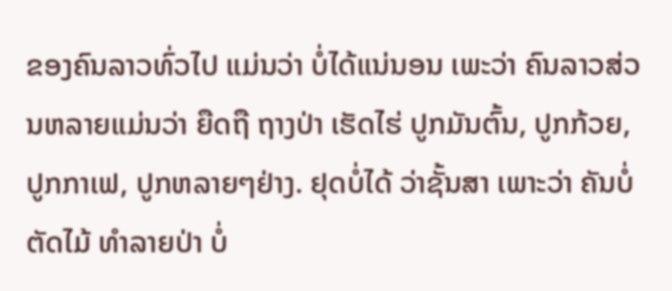ຂອງຄົນລາວທົ່ວໄປ ແມ່ນວ່າ ບໍ່ໄດ້ແນ່ນອນ ເພະວ່າ ຄົນລາວສ່ວນຫລາຍແມ່ນວ່າ ຍືດຖື ຖາງປ່າ ເຮັດໄຮ່ ປູກມັນຕົ້ນ, ປູກກ້ວຍ, ປູກກາເຟ, ປູກຫລາຍໆຢ່າງ. ຢຸດບໍ່ໄດ້ ວ່າຊັ້ນສາ ເພາະວ່າ ຄັນບໍ່ຕັດໄມ້ ທໍາລາຍປ່າ ບໍ່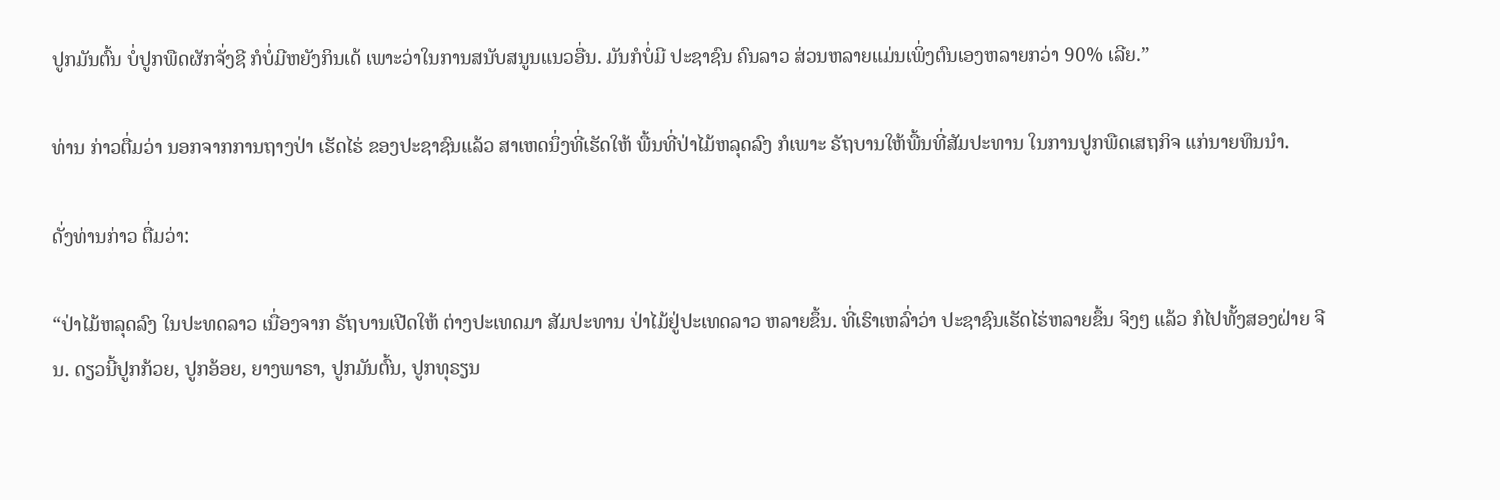ປູກມັນຕົ້ນ ບໍ່ປູກພືດຜັກຈັ່ງຊີ ກໍບໍ່ມີຫຍັງກິນເດ້ ເພາະວ່າໃນການສນັບສນູນແນວອື່ນ. ມັນກໍບໍ່ມີ ປະຊາຊົນ ຄົນລາວ ສ່ວນຫລາຍແມ່ນເພິ່ງຕົນເອງຫລາຍກວ່າ 90% ເລີຍ.”

ທ່ານ ກ່າວຕື່ມວ່າ ນອກຈາກການຖາງປ່າ ເຮັດໄຮ່ ຂອງປະຊາຊົນແລ້ວ ສາເຫດນຶ່ງທີ່ເຮັດໃຫ້ ພື້ນທີ່ປ່າໄມ້ຫລຸດລົງ ກໍເພາະ ຣັຖບານໃຫ້ພື້ນທີ່ສັມປະທານ ໃນການປູກພືດເສຖກິຈ ແກ່ນາຍທຶນນໍາ.

ດັ່ງທ່ານກ່າວ ຕື່ມວ່າ:

“ປ່າໄມ້ຫລຸດລົງ ໃນປະທດລາວ ເນື່ອງຈາກ ຣັຖບານເປີດໃຫ້ ຕ່າງປະເທດມາ ສັມປະທານ ປ່າໄມ້ຢູ່ປະເທດລາວ ຫລາຍຂຶ້ນ. ທີ່ເຮົາເຫລົ່າວ່າ ປະຊາຊົນເຮັດໄຮ່ຫລາຍຂຶ້ນ ຈິງໆ ແລ້ວ ກໍໄປທັ້ງສອງຝ່າຍ ຈີນ. ດຽວນີ້ປູກກ້ວຍ, ປູກອ້ອຍ, ຍາງພາຣາ, ປູກມັນຕົ້ນ, ປູກທຸຣຽນ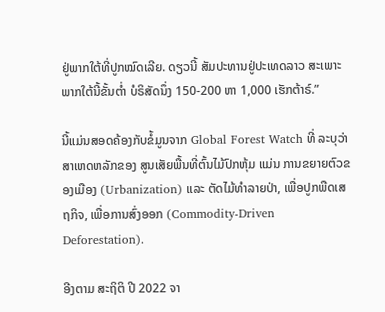ຢູ່ພາກໃຕ້ທີ່ປູກໝົດເລີຍ. ດຽວນີ້ ສັມປະທານຢູ່ປະເທດລາວ ສະເພາະ ພາກໃຕ້ນີ້ຂັ້ນຕ່ຳ ບໍຣິສັດນຶ່ງ 150-200 ຫາ 1,000 ເຮັກຕ້າຣ໌.”

ນີ້ແມ່ນສອດຄ້ອງກັບຂໍ້ມູນຈາກ Global Forest Watch ທີ່ ລະບຸວ່າ ສາເຫດຫລັກຂອງ ສູນເສັຍພື້ນທີ່ຕົ້ນໄມ້ປົກຫຸ້ມ ແມ່ນ ການຂຍາຍຕົວຂອງເມືອງ (Urbanization) ແລະ ຕັດໄມ້ທໍາລາຍປ່າ, ເພື່ອປູກພືດເສຖກິຈ, ເພື່ອການສົ່ງອອກ (Commodity-Driven Deforestation).

ອີງຕາມ ສະຖິຕິ ປີ 2022 ຈາ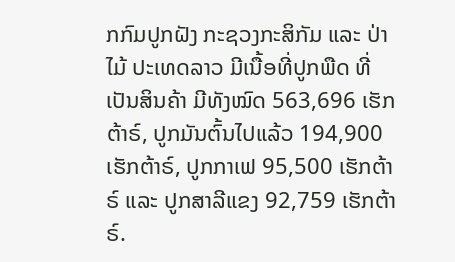ກກົມປູກຝັງ ກະຊວງກະສິກັມ ແລະ ປ່າໄມ້ ປະເທດລາວ ມີເນື້ອທີ່ປູກພືດ ທີ່ເປັນສິນຄ້າ ມີທັງໝົດ 563,696 ເຮັກຕ້າຣ໌, ປູກມັນຕົ້ນໄປແລ້ວ 194,900 ເຮັກຕ້າຣ໌, ປູກກາເຟ 95,500 ເຮັກຕ້າຣ໌ ແລະ ປູກສາລີແຂງ 92,759 ເຮັກຕ້າຣ໌.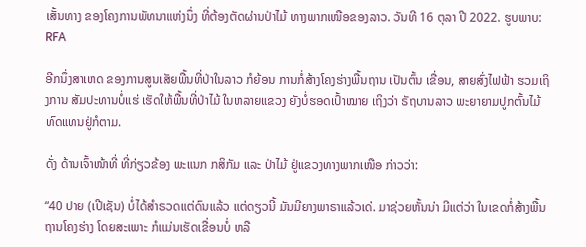ເສັ້ນທາງ ຂອງໂຄງການພັທນາແຫ່ງນຶ່ງ ທີ່ຕ້ອງຕັດຜ່ານປ່າໄມ້ ທາງພາກເໜືອຂອງລາວ. ວັນທີ 16 ຕຸລາ ປີ 2022. ຮູບພາບ: RFA

ອີກນຶ່ງສາເຫດ ຂອງການສູນເສັຍພື້ນທີ່ປ່າໃນລາວ ກໍຍ້ອນ ການກໍ່ສ້າງໂຄງຮ່າງພື້ນຖານ ເປັນຕົ້ນ ເຂື່ອນ, ສາຍສົ່ງໄຟຟ້າ ຮວມເຖິງການ ສັມປະທານບໍ່ແຮ່ ເຮັດໃຫ້ພື້ນທີ່ປ່າໄມ້ ໃນຫລາຍແຂວງ ຍັງບໍ່ຮອດເປົ້າໝາຍ ເຖິງວ່າ ຣັຖບານລາວ ພະຍາຍາມປູກຕົ້ນໄມ້ທົດແທນຢູ່ກໍຕາມ.

ດັ່ງ ດ້ານເຈົ້າໜ້າທີ່ ທີ່ກ່ຽວຂ້ອງ ພະແນກ ກສິກັມ ແລະ ປ່າໄມ້ ຢູ່ແຂວງທາງພາກເໜືອ ກ່າວວ່າ:

“40 ປາຍ (ເປີເຊັນ) ບໍ່ໄດ້ສໍາຣວດແຕ່ດົນແລ້ວ ແຕ່ດຽວນີ້ ມັນມີຍາງພາຣາແລ້ວເດ່. ມາຊ່ວຍຫັ້ນນ່າ ມີແຕ່ວ່າ ໃນເຂດກໍ່ສ້າງພື້ນຖານໂຄງຮ່າງ ໂດຍສະເພາະ ກໍແມ່ນເຮັດເຂື່ອນບໍ່ ຫລື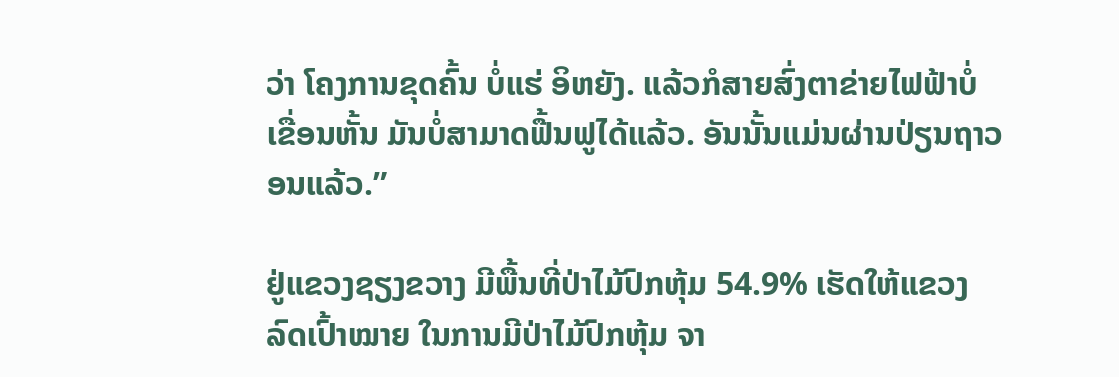ວ່າ ໂຄງການຂຸດຄົ້ນ ບໍ່ແຮ່ ອິຫຍັງ. ແລ້ວກໍສາຍສົ່ງຕາຂ່າຍໄຟຟ້າບໍ່ ເຂື່ອນຫັ້ນ ມັນບໍ່ສາມາດຟື້ນຟູໄດ້ແລ້ວ. ອັນນັ້ນແມ່ນຜ່ານປ່ຽນຖາວອນແລ້ວ.”

ຢູ່ແຂວງຊຽງຂວາງ ມີພື້ນທີ່ປ່າໄມ້ປົກຫຸ້ມ 54.9% ເຮັດໃຫ້ແຂວງ ລົດເປົ້າໝາຍ ໃນການມີປ່າໄມ້ປົກຫຸ້ມ ຈາ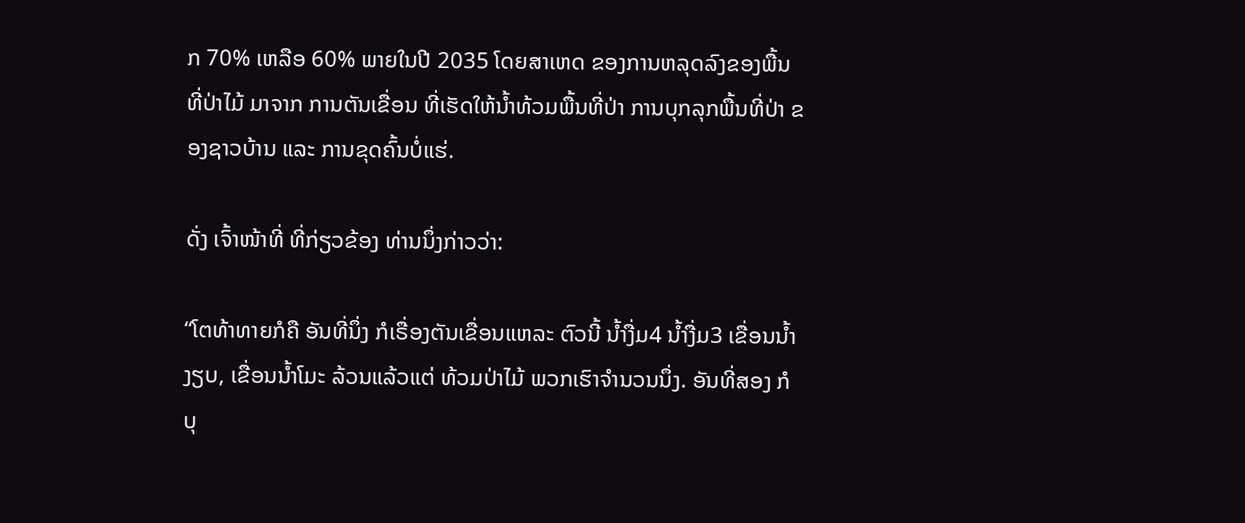ກ 70% ເຫລືອ 60% ພາຍໃນປີ 2035 ໂດຍສາເຫດ ຂອງການຫລຸດລົງຂອງພື້ນທີ່ປ່າໄມ້ ມາຈາກ ການຕັນເຂື່ອນ ທີ່ເຮັດໃຫ້ນ້ຳທ້ວມພື້ນທີ່ປ່າ ການບຸກລຸກພື້ນທີ່ປ່າ ຂອງຊາວບ້ານ ແລະ ການຂຸດຄົ້ນບໍ່ແຮ່.

ດັ່ງ ເຈົ້າໜ້າທີ່ ທີ່ກ່ຽວຂ້ອງ ທ່ານນຶ່ງກ່າວວ່າ:

“ໂຕທ້າທາຍກໍຄື ອັນທີ່ນຶ່ງ ກໍເຣື່ອງຕັນເຂື່ອນແຫລະ ຕົວນີ້ ນ້ຳງື່ມ4 ນ້ຳງື່ມ3 ເຂື່ອນນ້ຳງຽບ, ເຂື່ອນນ້ຳໂມະ ລ້ວນແລ້ວແຕ່ ທ້ວມປ່າໄມ້ ພວກເຮົາຈໍານວນນຶ່ງ. ອັນທີ່ສອງ ກໍບຸ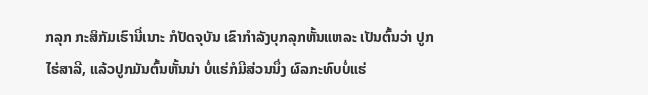ກລຸກ ກະສິກັມເຮົານີ່ເນາະ ກໍປັດຈຸບັນ ເຂົາກໍາລັງບຸກລຸກຫັ້ນແຫລະ ເປັນຕົ້ນວ່າ ປູກໄຮ່ສາລີ, ແລ້ວປູກມັນຕົ້ນຫັ້ນນ່າ ບໍ່ແຮ່ກໍມີສ່ວນນຶ່ງ ຜົລກະທົບບໍ່ແຮ່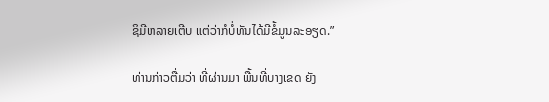ຊິມີຫລາຍເຕີບ ແຕ່ວ່າກໍບໍ່ທັນໄດ້ມີຂໍ້ມູນລະອຽດ.”

ທ່ານກ່າວຕື່ມວ່າ ທີ່ຜ່ານມາ ພື້ນທີ່ບາງເຂດ ຍັງ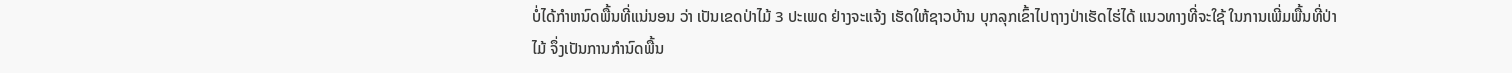ບໍ່ໄດ້ກໍາຫນົດພື້ນທີ່ແນ່ນອນ ວ່າ ເປັນເຂດປ່າໄມ້ 3 ປະເພດ ຢ່າງຈະແຈ້ງ ເຮັດໃຫ້ຊາວບ້ານ ບຸກລຸກເຂົ້າໄປຖາງປ່າເຮັດໄຮ່ໄດ້ ແນວທາງທີ່ຈະໃຊ້ ໃນການເພີ່ມພື້ນທີ່ປ່າໄມ້ ຈຶ່ງເປັນການກໍານົດພື້ນ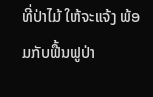ທີ່ປ່າໄມ້ ໃຫ້ຈະແຈ້ງ ພ້ອມກັບຟື້ນຟູປ່າ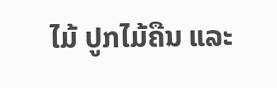ໄມ້ ປູກໄມ້ຄືນ ແລະ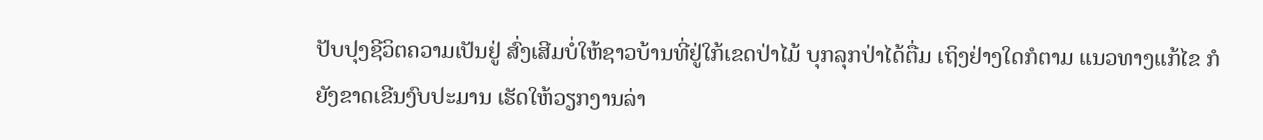ປັບປຸງຊີວິຕຄວາມເປັນຢູ່ ສົ່ງເສີມບໍ່ໃຫ້ຊາວບ້ານທີ່ຢູ່ໃກ້ເຂດປ່າໄມ້ ບຸກລຸກປ່າໄດ້ຕື່ມ ເຖິງຢ່າງໃດກໍຕາມ ແນວທາງແກ້ໄຂ ກໍຍັງຂາດເຂີນງົບປະມານ ເຮັດໃຫ້ວຽກງານລ່າ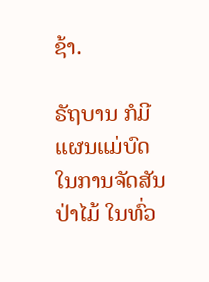ຊ້າ.

ຣັຖບານ ກໍມີແຜນແມ່ບົດ ໃນການຈັດສັນປ່າໄມ້ ໃນທົ່ວ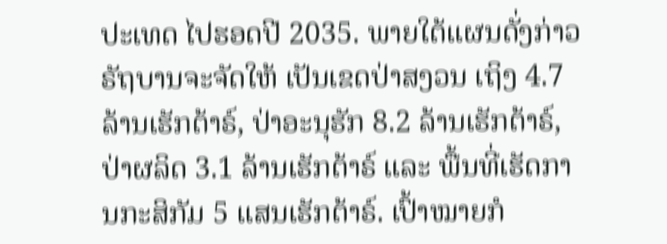ປະເທດ ໄປຮອດປີ 2035. ພາຍໃຕ້ແຜນດັ່ງກ່າວ ຣັຖບານຈະຈັດໃຫ້ ເປັນເຂດປ່າສງວນ ເຖິງ 4.7 ລ້ານເຮັກຕ້າຣ໌, ປ່າອະນຸຮັກ 8.2 ລ້ານເຮັກຕ້າຣ໌, ປ່າຜລິດ 3.1 ລ້ານເຮັກຕ້າຣ໌ ແລະ ພື້ນທີ່ເຮັດການກະສິກັມ 5 ແສນເຮັກຕ້າຣ໌. ເປົ້າໝາຍກໍ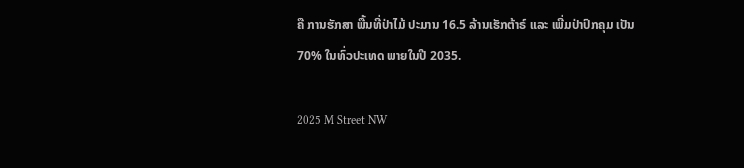ຄື ການຮັກສາ ພື້ນທີ່ປ່າໄມ້ ປະມານ 16.5 ລ້ານເຮັກຕ້າຣ໌ ແລະ ເພີ່ມປ່າປົກຄຸມ ເປັນ 70% ໃນທົ່ວປະເທດ ພາຍໃນປີ 2035.

2025 M Street NW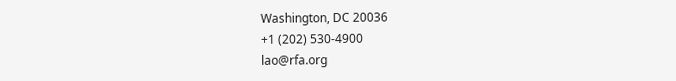Washington, DC 20036
+1 (202) 530-4900
lao@rfa.org